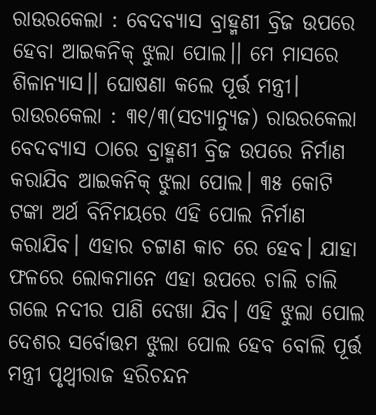ରାଉରକେଲା : ବେଦବ୍ୟାସ ବ୍ରାହ୍ମଣୀ ବ୍ରିଜ ଉପରେ ହେବା ଆଇକନିକ୍ ଝୁଲା ପୋଲ।। ମେ ମାସରେ ଶିଳାନ୍ୟାସ।। ଘୋଷଣା କଲେ ପୂର୍ତ୍ତ ମନ୍ତ୍ରୀ।
ରାଉରକେଲା : ୩୧/୩(ସତ୍ୟାନ୍ୟୁଜ) ରାଉରକେଲା ବେଦବ୍ୟାସ ଠାରେ ବ୍ରାହ୍ମଣୀ ବ୍ରିଜ ଉପରେ ନିର୍ମାଣ କରାଯିବ ଆଇକନିକ୍ ଝୁଲା ପୋଲ। ୩୫ କୋଟି ଟଙ୍କା ଅର୍ଥ ବିନିମୟରେ ଏହି ପୋଲ ନିର୍ମାଣ କରାଯିବ। ଏହାର ଚଟ୍ଟାଣ କାଚ ରେ ହେବ। ଯାହା ଫଳରେ ଲୋକମାନେ ଏହା ଉପରେ ଚାଲି ଚାଲି ଗଲେ ନଦୀର ପାଣି ଦେଖା ଯିବ। ଏହି ଝୁଲା ପୋଲ ଦେଶର ସର୍ବୋତ୍ତମ ଝୁଲା ପୋଲ ହେବ ବୋଲି ପୂର୍ତ୍ତ ମନ୍ତ୍ରୀ ପୃଥ୍ବୀରାଜ ହରିଚନ୍ଦନ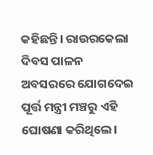କହିଛନ୍ତି। ରାଉରକେଲା ଦିବସ ପାଳନ ଅବସରରେ ଯୋଗଦେଇ ପୂର୍ତ୍ତ ମନ୍ତ୍ରୀ ମଞ୍ଚରୁ ଏହି ଘୋଷଣା କରିଥିଲେ।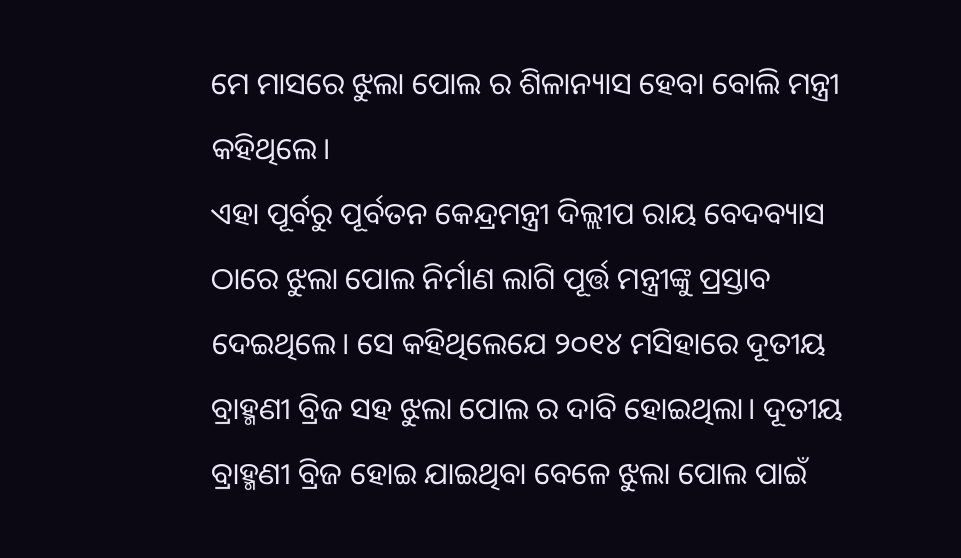ମେ ମାସରେ ଝୁଲା ପୋଲ ର ଶିଳାନ୍ୟାସ ହେବା ବୋଲି ମନ୍ତ୍ରୀ କହିଥିଲେ।
ଏହା ପୂର୍ବରୁ ପୂର୍ବତନ କେନ୍ଦ୍ରମନ୍ତ୍ରୀ ଦିଲ୍ଲୀପ ରାୟ ବେଦବ୍ୟାସ ଠାରେ ଝୁଲା ପୋଲ ନିର୍ମାଣ ଲାଗି ପୂର୍ତ୍ତ ମନ୍ତ୍ରୀଙ୍କୁ ପ୍ରସ୍ତାବ ଦେଇଥିଲେ। ସେ କହିଥିଲେଯେ ୨୦୧୪ ମସିହାରେ ଦୂତୀୟ ବ୍ରାହ୍ମଣୀ ବ୍ରିଜ ସହ ଝୁଲା ପୋଲ ର ଦାବି ହୋଇଥିଲା। ଦୂତୀୟ ବ୍ରାହ୍ମଣୀ ବ୍ରିଜ ହୋଇ ଯାଇଥିବା ବେଳେ ଝୁଲା ପୋଲ ପାଇଁ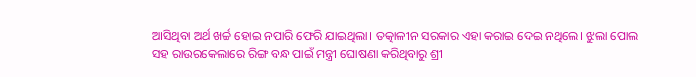ଆସିଥିବା ଅର୍ଥ ଖର୍ଚ୍ଚ ହୋଇ ନପାରି ଫେରି ଯାଇଥିଲା। ତତ୍କାଳୀନ ସରକାର ଏହା କରାଇ ଦେଇ ନଥିଲେ। ଝୁଲା ପୋଲ ସହ ରାଉରକେଲାରେ ରିଙ୍ଗ ବନ୍ଧ ପାଇଁ ମନ୍ତ୍ରୀ ଘୋଷଣା କରିଥିବାରୁ ଶ୍ରୀ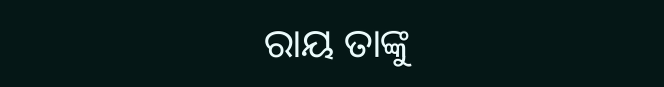ରାୟ ତାଙ୍କୁ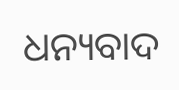ଧନ୍ୟବାଦ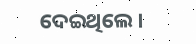ଦେଇଥିଲେ।